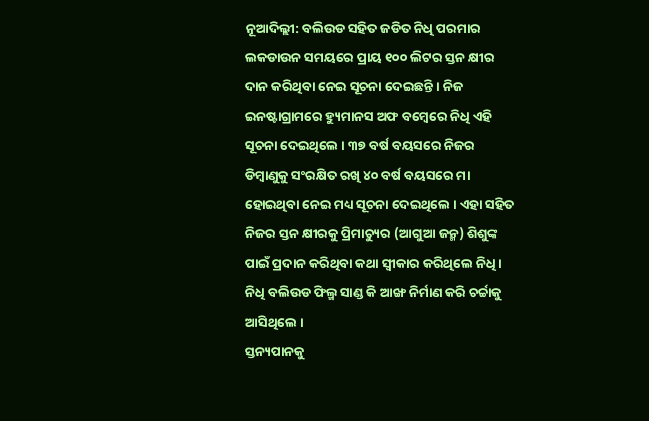ନୂଆଦିଲ୍ଲୀ: ବଲିଉଡ ସହିତ ଜଡିତ ନିଧି ପରମାର ଲକଡାଉନ ସମୟରେ ପ୍ରାୟ ୧୦୦ ଲିଟର ସ୍ତନ କ୍ଷୀର ଦାନ କରିଥିବା ନେଇ ସୂଚନା ଦେଇଛନ୍ତି । ନିଜ ଇନଷ୍ଟାଗ୍ରାମରେ ହ୍ୟୁମାନସ ଅଫ ବମ୍ବେରେ ନିଧି ଏହି ସୂଚନା ଦେଇଥିଲେ । ୩୭ ବର୍ଷ ବୟସରେ ନିଜର ଡିମ୍ବାଣୁକୁ ସଂରକ୍ଷିତ ରଖି ୪୦ ବର୍ଷ ବୟସରେ ମା ହୋଇଥିବା ନେଇ ମଧ୍ୟ ସୂଚନା ଦେଇଥିଲେ । ଏହା ସହିତ ନିଜର ସ୍ତନ କ୍ଷୀରକୁ ପ୍ରିମାଚ୍ୟୁର (ଆଗୁଆ ଜନ୍ମ) ଶିଶୁଙ୍କ ପାଇଁ ପ୍ରଦାନ କରିଥିବା କଥା ସ୍ୱୀକାର କରିଥିଲେ ନିଧି । ନିଧି ବଲିଉଡ ଫିଲ୍ମ ସାଣ୍ଡ କି ଆଙ୍ଖ ନିର୍ମାଣ କରି ଚର୍ଚ୍ଚାକୁ ଆସିଥିଲେ ।
ସ୍ତନ୍ୟପାନକୁ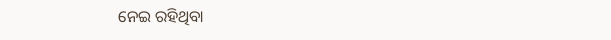ନେଇ ରହିଥିବା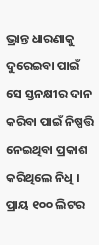ଭ୍ରାନ୍ତ ଧାରଣାକୁ ଦୁରେଇବା ପାଇଁ ସେ ସ୍ତନକ୍ଷୀର ଦାନ କରିବା ପାଇଁ ନିଷ୍ପତ୍ତି ନେଇଥିବା ପ୍ରକାଶ କରିଥିଲେ ନିଧି । ପ୍ରାୟ ୧୦୦ ଲିଟର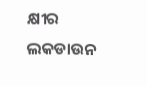କ୍ଷୀର ଲକଡାଉନ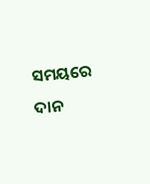ସମୟରେ ଦାନ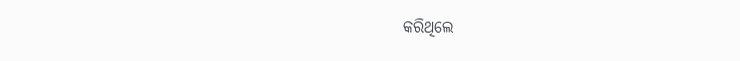କରିଥିଲେ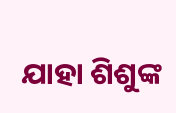ଯାହା ଶିଶୁଙ୍କ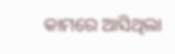କାମରେ ଆସିଥିଲା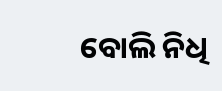ବୋଲି ନିଧି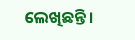ଲେଖିଛନ୍ତି ।